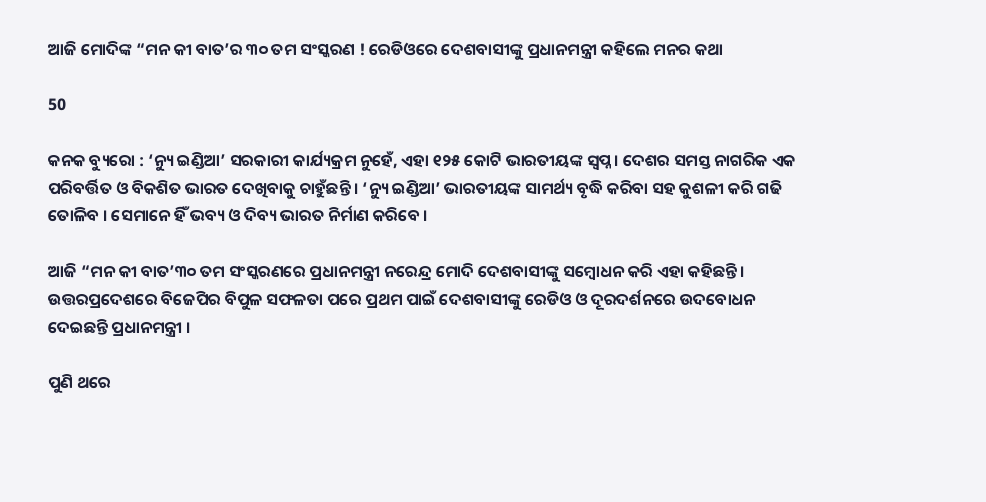ଆଜି ମୋଦିଙ୍କ “ମନ କୀ ବାତ’ର ୩୦ ତମ ସଂସ୍କରଣ ! ରେଡିଓରେ ଦେଶବାସୀଙ୍କୁ ପ୍ରଧାନମନ୍ତ୍ରୀ କହିଲେ ମନର କଥା

50

କନକ ବ୍ୟୁରୋ : ‘ନ୍ୟୁ ଇଣ୍ଡିଆ’ ସରକାରୀ କାର୍ଯ୍ୟକ୍ରମ ନୁହେଁ, ଏହା ୧୨୫ କୋଟି ଭାରତୀୟଙ୍କ ସ୍ୱପ୍ନ । ଦେଶର ସମସ୍ତ ନାଗରିକ ଏକ ପରିବର୍ତ୍ତିତ ଓ ବିକଶିତ ଭାରତ ଦେଖିବାକୁ ଚାହୁଁଛନ୍ତି । ‘ନ୍ୟୁ ଇଣ୍ଡିଆ’ ଭାରତୀୟଙ୍କ ସାମର୍ଥ୍ୟ ବୃଦ୍ଧି କରିବା ସହ କୁଶଳୀ କରି ଗଢି ତୋଳିବ । ସେମାନେ ହିଁ ଭବ୍ୟ ଓ ଦିବ୍ୟ ଭାରତ ନିର୍ମାଣ କରିବେ ।

ଆଜି “ମନ କୀ ବାତ’୩୦ ତମ ସଂସ୍କରଣରେ ପ୍ରଧାନମନ୍ତ୍ରୀ ନରେନ୍ଦ୍ର ମୋଦି ଦେଶବାସୀଙ୍କୁ ସମ୍ବୋଧନ କରି ଏହା କହିଛନ୍ତି । ଉତ୍ତରପ୍ରଦେଶରେ ବିଜେପିର ବିପୁଳ ସଫଳତା ପରେ ପ୍ରଥମ ପାଇଁ ଦେଶବାସୀଙ୍କୁ ରେଡିଓ ଓ ଦୂରଦର୍ଶନରେ ଉଦବୋଧନ ଦେଇଛନ୍ତି ପ୍ରଧାନମନ୍ତ୍ରୀ ।

ପୁଣି ଥରେ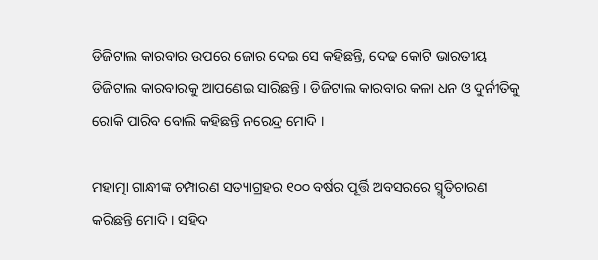ଡିଜିଟାଲ କାରବାର ଉପରେ ଜୋର ଦେଇ ସେ କହିଛନ୍ତି, ଦେଢ କୋଟି ଭାରତୀୟ ଡିଜିଟାଲ କାରବାରକୁ ଆପଣେଇ ସାରିଛନ୍ତି । ଡିଜିଟାଲ କାରବାର କଳା ଧନ ଓ ଦୁର୍ନୀତିକୁ ରୋକି ପାରିବ ବୋଲି କହିଛନ୍ତି ନରେନ୍ଦ୍ର ମୋଦି ।

ମହାତ୍ମା ଗାନ୍ଧୀଙ୍କ ଚମ୍ପାରଣ ସତ୍ୟାଗ୍ରହର ୧୦୦ ବର୍ଷର ପୂର୍ତ୍ତି ଅବସରରେ ସ୍ମୃତିଚାରଣ କରିଛନ୍ତି ମୋଦି । ସହିଦ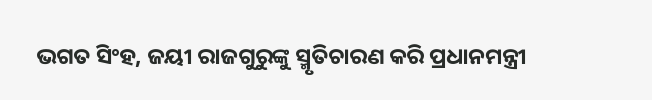ଭଗତ ସିଂହ, ଜୟୀ ରାଜଗୁରୁଙ୍କୁ ସ୍ମୃତିଚାରଣ କରି ପ୍ରଧାନମନ୍ତ୍ରୀ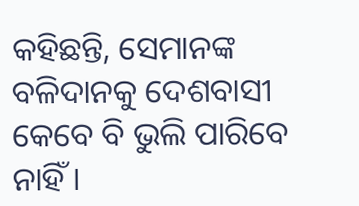କହିଛନ୍ତି, ସେମାନଙ୍କ ବଳିଦାନକୁ ଦେଶବାସୀ କେବେ ବି ଭୁଲି ପାରିବେ ନାହିଁ ।